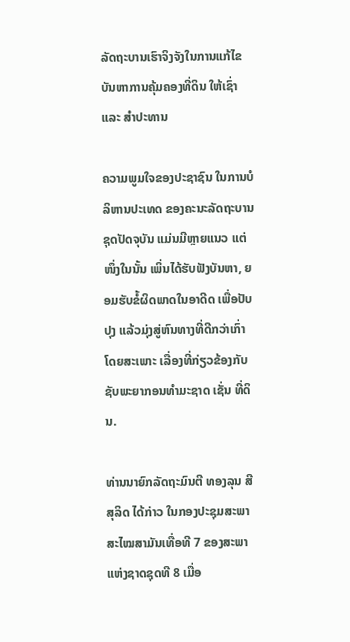ລັດຖະບານເຮົາຈິງຈັງໃນການແກ້ໄຂບັນຫາການຄຸ້ມຄອງທີ່ດິນ ໃຫ້ເຊົ່າ ແລະ ສຳປະທານ

ຄວາມພູມໃຈຂອງປະຊາຊົນ ໃນການບໍລິຫານປະເທດ ຂອງຄະນະລັດຖະບານຊຸດປັດຈຸບັນ ແມ່ນມີຫຼາຍແນວ ແຕ່ໜຶ່ງໃນນັ້ນ ເພິ່ນໄດ້ຮັບຟັງບັນຫາ, ຍອມຮັບຂໍ້ຜິດພາດໃນອາດີດ ເພື່ອປັບປຸງ ແລ້ວມຸ່ງສູ່ຫົນທາງທີ່ດີກວ່າເກົ່າ ໂດຍສະເພາະ ເລື່ອງທີ່ກ່ຽວຂ້ອງກັບ ຊັບພະຍາກອນທຳມະຊາດ ເຊັ່ນ ທີ່ດິນ.

ທ່ານນາຍົກລັດຖະມົນຕີ ທອງລຸນ ສີສຸລິດ ໄດ້ກ່າວ ໃນກອງປະຊຸມສະພາ ສະໄໝສາມັນເທື່ອທີ 7 ຂອງສະພາແຫ່ງຊາດຊຸດທີ 8 ເມື່ອ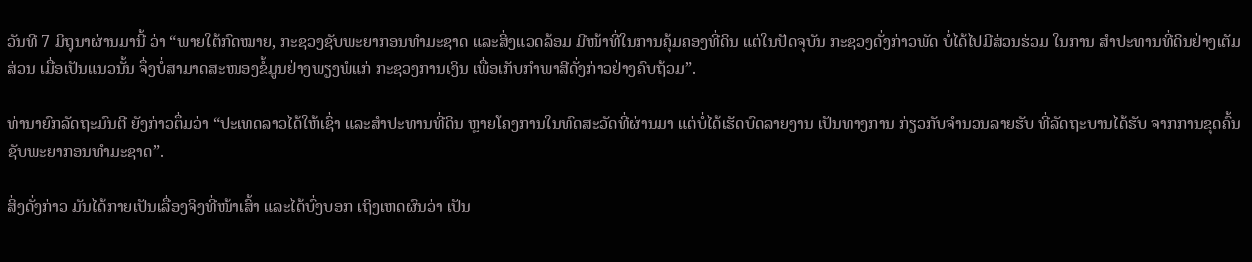ວັນທີ 7 ມິຖຸນາຜ່ານມານີ້ ວ່າ “ພາຍໃຕ້ກົດໝາຍ, ກະຊວງຊັບພະຍາກອນທຳມະຊາດ ແລະສິ່ງແວດລ້ອມ ມີໜ້າທີ່ໃນການຄຸ້ມຄອງທີ່ດິນ ແຕ່ໃນປັດຈຸບັນ ກະຊວງດັ່ງກ່າວພັດ ບໍ່ໄດ້ໄປມີສ່ວນຮ່ວມ ໃນການ ສຳປະທານທີ່ດິນຢ່າງເຕັມສ່ວນ ເມື່ອເປັນແນວນັ້ນ ຈຶ່ງບໍ່ສາມາດສະໜອງຂໍ້ມູນຢ່າງພຽງພໍແກ່ ກະຊວງການເງິນ ເພື່ອເກັບກຳພາສີດັ່ງກ່າວຢ່າງຄົບຖ້ວມ”.

ທ່ານາຍົກລັດຖະມົນຕີ ຍັງກ່າວຕຶ່ມວ່າ “ປະເທດລາວໄດ້ໃຫ້ເຊົ່າ ແລະສຳປະທານທີ່ດິນ ຫຼາຍໂຄງການໃນທົດສະວັດທີ່ຜ່ານມາ ແຕ່ບໍ່ໄດ້ເຮັດບົດລາຍງານ ເປັນທາງການ ກ່ຽວກັບຈຳນວນລາຍຮັບ ທີ່ລັດຖະບານໄດ້ຮັບ ຈາກການຂຸດຄົ້ນ ຊັບພະຍາກອນທຳມະຊາດ”.

ສິ່ງດັ່ງກ່າວ ມັນໄດ້ກາຍເປັນເລື່ອງຈິງທີ່ໜ້າເສົ້າ ແລະໄດ້ບົ່ງບອກ ເຖິງເຫດຜົນວ່າ ເປັນ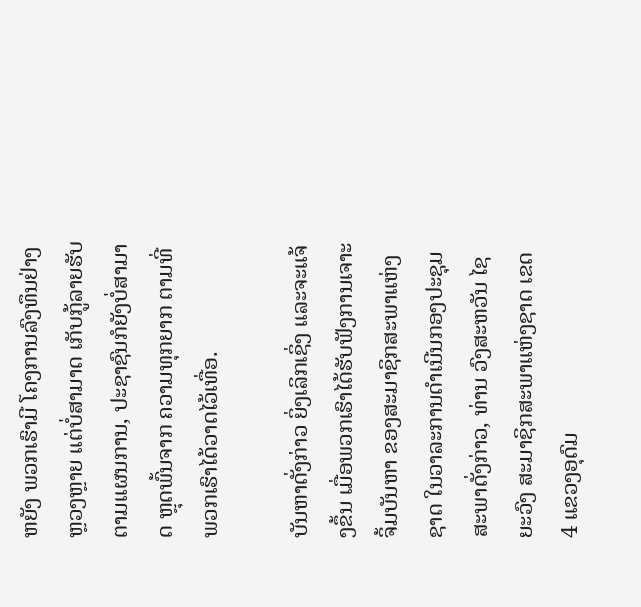ຫຍັງ ພວກເຮົາມີ ໂຄງການລົງທຶນຢ່າງຫຼວງຫຼາຍ ແຕ່ບໍ່ສາມາດ ເກັບກູ້ລາຍຮັບຕາມແຜນການ, ປະຊາຊົນກໍຍັງບໍ່ສາມາດ ຫຼຸດພົ້ນຈາກ ຄວາມທຸກຍາກ ຕາມທີ່ພວກເຮົາໄດ້ວາດໄວ້ເທື່ອ.

ບັນຫາດັ່ງກ່າວ ຍິ່ງເລິກເຊິ່ງ ແລະຈະແຈ້ງຂຶ້ນ ເມື່ອພວກເຮົາໄດ້ຮັບຟັງການເຈາະຈິ້ມບັນຫາ ຂອງສະມາຊິກສະພາແຫ່ງຊາດ ໃນວາລະການດຳເນີນກອງປະຊຸມສະພາດັ່ງກ່າວ, ທ່ານ ວົງສະຫວັນ ໄຊຍະວົງ ສະມາຊິກສະພາແຫ່ງຊາດ ເຂດ 4 ແຂວງອຸດົມ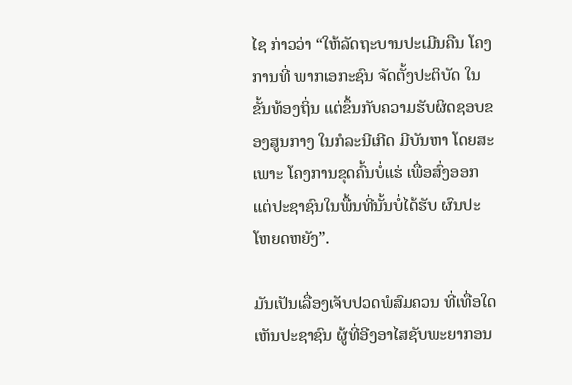ໄຊ ກ່າວວ່າ “ໃຫ້ລັດຖະບານປະເມີນຄືນ ໂຄງການທີ່ ພາກເອກະຊົນ ຈັດຕັ້ງປະຕິບັດ ໃນຂັ້ນທ້ອງຖິ່ນ ແຕ່ຂຶ້ນກັບຄວາມຮັບຜິດຊອບຂອງສູນກາງ ໃນກໍລະນີເກີດ ມີບັນຫາ ໂດຍສະເພາະ ໂຄງການຂຸດຄົ້ນບໍ່ແຮ່ ເພື່ອສົ່ງອອກ ແຕ່ປະຊາຊົນໃນພື້ນທີ່ນັ້ນບໍ່ໄດ້ຮັບ ຜົນປະໂຫຍດຫຍັງ”.

ມັນເປັນເລື່ອງເຈັບປວດພໍສົມຄວນ ທີ່ເທື່ອໃດ ເຫັນປະຊາຊົນ ຜູ້ທີ່ອີງອາໄສຊັບພະຍາກອນ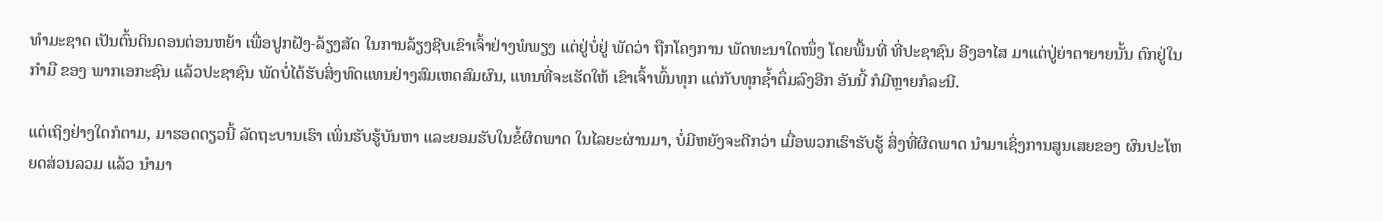ທຳມະຊາດ ເປັນຕົ້ນດິນດອນຕ່ອນຫຍ້າ ເພື່ອປູກຝັງ-ລ້ຽງສັດ ໃນການລ້ຽງຊີບເຂົາເຈົ້າຢ່າງພໍພຽງ ແຕ່ຢູ່ບໍ່ຢູ່ ພັດວ່າ ຖືກໂຄງການ ພັດທະນາໃດໜຶ່ງ ໂດຍພື້ນທີ່ ທີ່ປະຊາຊົນ ອີງອາໄສ ມາແຕ່ປູ່ຍ່າຕາຍາຍນັ້ນ ຕົກຢູ່ໃນ ກຳມື ຂອງ ພາກເອກະຊົນ ແລ້ວປະຊາຊົນ ພັດບໍ່ໄດ້ຮັບສິ່ງທົດແທນຢ່າງສົມເຫດສົມຜົນ, ແທນທີ່ຈະເຮັດໃຫ້ ເຂົາເຈົ້າພົ້ນທຸກ ແຕ່ກັບທຸກຊໍ້າຕຶ່ມລົງອີກ ອັນນີ້ ກໍມີຫຼາຍກໍລະນີ.

ແຕ່ເຖິງຢ່າງໃດກໍຕາມ, ມາຮອດດຽວນີ້ ລັດຖະບານເຮົາ ເພິ່ນຮັບຮູ້ບັນຫາ ແລະຍອມຮັບໃນຂໍ້ຜິດພາດ ໃນໄລຍະຜ່ານມາ, ບໍ່ມີຫຍັງຈະດີກວ່າ ເມື່ອພວກເຮົາຮັບຮູ້ ສິ່ງທີ່ຜິດພາດ ນຳມາເຊິ່ງການສູນເສຍຂອງ ຜົນປະໂຫຍດສ່ວນລວມ ແລ້ວ ນຳມາ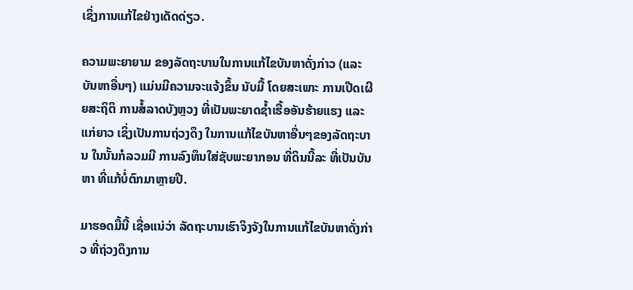ເຊິ່ງການແກ້ໄຂຢ່າງເດັດດ່ຽວ.

ຄວາມພະຍາຍາມ ຂອງລັດຖະບານໃນການແກ້ໄຂບັນຫາດັ່ງກ່າວ (ແລະ ບັນຫາອື່ນໆ) ແມ່ນມີຄວາມຈະແຈ້ງຂຶ້ນ ນັບມື້ ໂດຍສະເພາະ ການເປີດເຜີຍສະຖິຕິ ການສໍ້ລາດບັງຫຼວງ ທີ່ເປັນພະຍາດຊໍ້າເຮື້ອອັນຮ້າຍແຮງ ແລະແກ່ຍາວ ເຊິ່ງເປັນການຖ່ວງດຶງ ໃນການແກ້ໄຂບັນຫາອື່ນໆຂອງລັດຖະບານ ໃນນັ້ນກໍລວມມີ ການລົງທຶນໃສ່ຊັບພະຍາກອນ ທີ່ດິນນີ້ລະ ທີ່ເປັນບັນຫາ ທີ່ແກ້ບໍ່ຕົກມາຫຼາຍປີ.

ມາຮອດມື້ນີ້ ເຊື່ອແນ່ວ່າ ລັດຖະບານເຮົາຈິງຈັງໃນການແກ້ໄຂບັນຫາດັ່ງກ່າວ ທີ່ຖ່ວງດຶງການ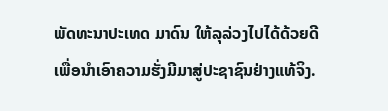ພັດທະນາປະເທດ ມາດົນ ໃຫ້ລຸລ່ວງໄປໄດ້ດ້ວຍດີ ເພື່ອນຳເອົາຄວາມຮັ່ງມີມາສູ່ປະຊາຊົນຢ່າງແທ້ຈິງ.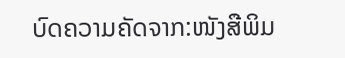ບົດຄວາມຄັດຈາກ:ໜັງສືພິມ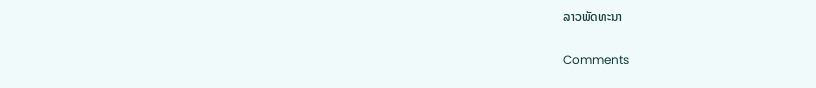ລາວພັດທະນາ

Comments